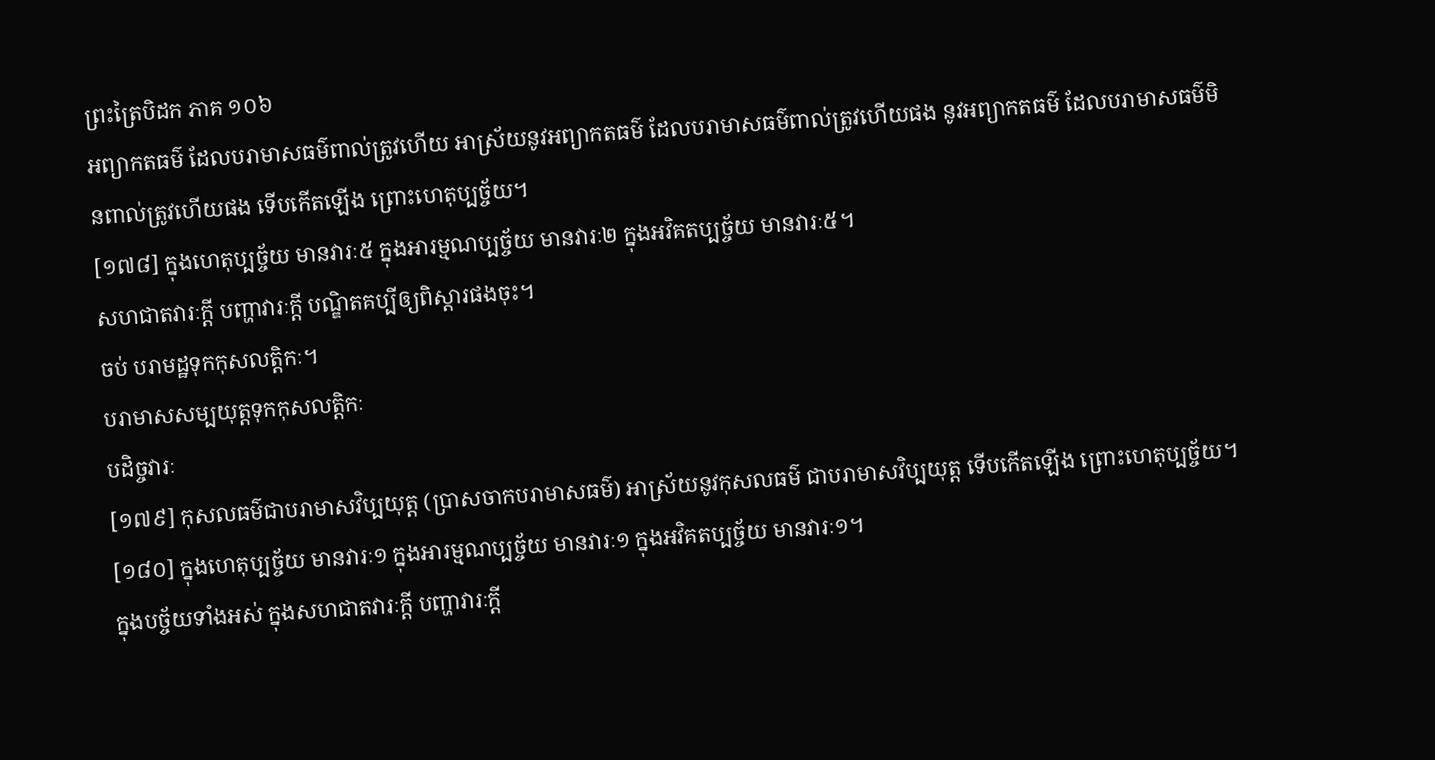ព្រះត្រៃបិដក ភាគ ១០៦
អព្យាកតធម៌ ដែលបរាមាសធម៌ពាល់ត្រូវហើយ អាស្រ័យនូវអព្យាកតធម៌ ដែលបរាមាសធម៌ពាល់ត្រូវហើយផង នូវអព្យាកតធម៌ ដែលបរាមាសធម៌មិនពាល់ត្រូវហើយផង ទើបកើតឡើង ព្រោះហេតុប្បច្ច័យ។
[១៧៨] ក្នុងហេតុប្បច្ច័យ មានវារៈ៥ ក្នុងអារម្មណប្បច្ច័យ មានវារៈ២ ក្នុងអវិគតប្បច្ច័យ មានវារៈ៥។
សហជាតវារៈក្តី បញ្ហាវារៈក្តី បណ្ឌិតគប្បីឲ្យពិស្តារផងចុះ។
ចប់ បរាមដ្ឋទុកកុសលត្តិកៈ។
បរាមាសសម្បយុត្តទុកកុសលត្តិកៈ
បដិច្ចវារៈ
[១៧៩] កុសលធម៌ជាបរាមាសវិប្បយុត្ត (ប្រាសចាកបរាមាសធម៌) អាស្រ័យនូវកុសលធម៌ ជាបរាមាសវិប្បយុត្ត ទើបកើតឡើង ព្រោះហេតុប្បច្ច័យ។
[១៨០] ក្នុងហេតុប្បច្ច័យ មានវារៈ១ ក្នុងអារម្មណប្បច្ច័យ មានវារៈ១ ក្នុងអវិគតប្បច្ច័យ មានវារៈ១។
ក្នុងបច្ច័យទាំងអស់ ក្នុងសហជាតវារៈក្តី បញ្ហាវារៈក្តី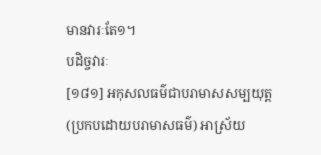មានវារៈតែ១។
បដិច្ចវារៈ
[១៨១] អកុសលធម៌ជាបរាមាសសម្បយុត្ត (ប្រកបដោយបរាមាសធម៌) អាស្រ័យ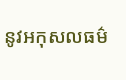នូវអកុសលធម៌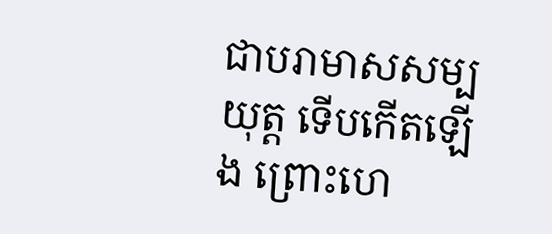ជាបរាមាសសម្បយុត្ត ទើបកើតឡើង ព្រោះហេ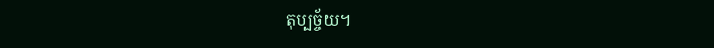តុប្បច្ច័យ។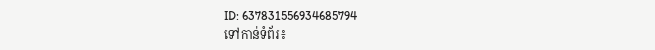ID: 637831556934685794
ទៅកាន់ទំព័រ៖